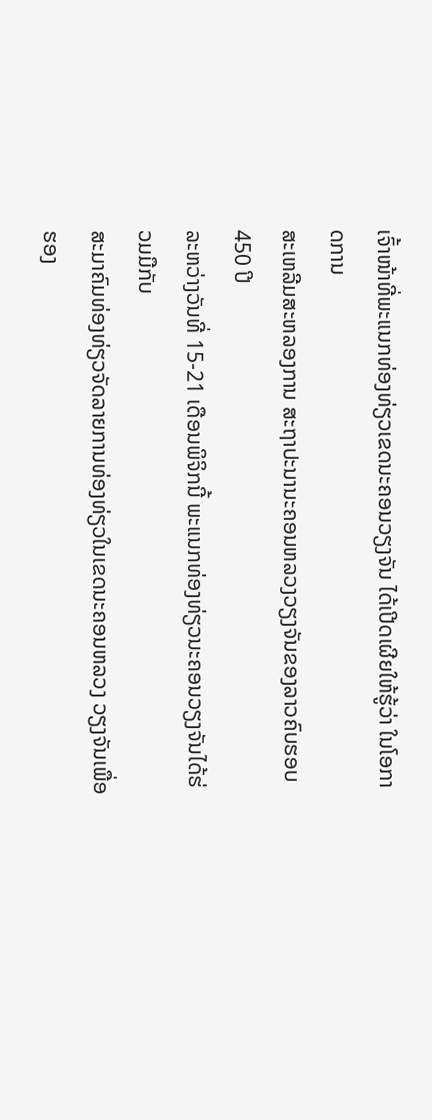ເຈົ້າໜ້າທີ່ພະແນກທ່ອງທ່ຽວເຂດນະຄອນວຽງຈັນ ໄດ້ເປີດເຜີຍໃຫ້ຮູ້ວ່າ ໃນໂອກາດການ
ສະເຫລີມສະຫລອງການ ສະຖາປະນານະຄອນຫລວງວຽງຈັນຂອງລາວຄົບຮອບ 450 ປີ
ລະຫວ່າງວັນທີ່ 15-21 ເດືອນພິຈິກນີ້ ພະແນກທ່ອງທ່ຽວນະຄອນວຽງຈັນໄດ້ຮ່ວມມືກັບ
ສະມາຄົມທ່ອງທ່ຽວຈັດລາຍການທ່ອງທ່ຽວໃນເຂດນະຄອນຫລວງ ວຽງຈັນເພື່ອຮອງ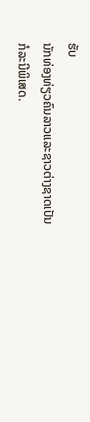ຮັບ
ນັກທ່ອງທ່ຽວຄົນລາວແລະຊາວຕ່າງຊາດເປັນກໍລະນີພິເສດ.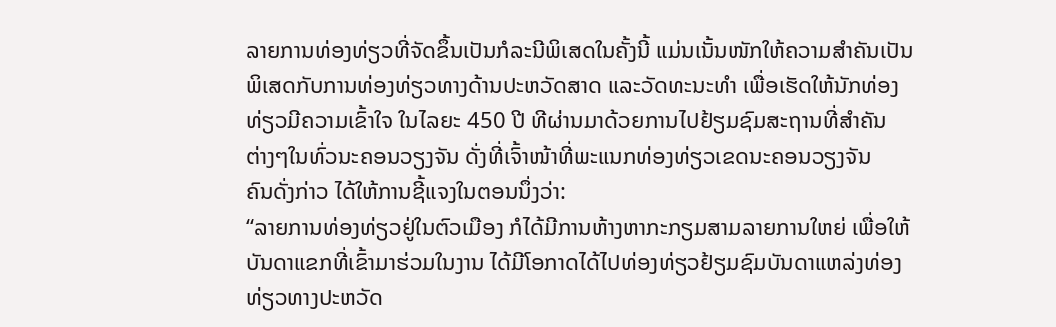ລາຍການທ່ອງທ່ຽວທີ່ຈັດຂຶ້ນເປັນກໍລະນີພິເສດໃນຄັ້ງນີ້ ແມ່ນເນັ້ນໜັກໃຫ້ຄວາມສໍາຄັນເປັນ
ພິເສດກັບການທ່ອງທ່ຽວທາງດ້ານປະຫວັດສາດ ແລະວັດທະນະທໍາ ເພື່ອເຮັດໃຫ້ນັກທ່ອງ
ທ່ຽວມີຄວາມເຂົ້າໃຈ ໃນໄລຍະ 450 ປີ ທີຜ່ານມາດ້ວຍການໄປຢ້ຽມຊົມສະຖານທີ່ສໍາຄັນ
ຕ່າງໆໃນທົ່ວນະຄອນວຽງຈັນ ດັ່ງທີ່ເຈົ້າໜ້າທີ່ພະແນກທ່ອງທ່ຽວເຂດນະຄອນວຽງຈັນ
ຄົນດັ່ງກ່າວ ໄດ້ໃຫ້ການຊີ້ແຈງໃນຕອນນຶ່ງວ່າ:
“ລາຍການທ່ອງທ່ຽວຢູ່ໃນຕົວເມືອງ ກໍໄດ້ມີການຫ້າງຫາກະກຽມສາມລາຍການໃຫຍ່ ເພື່ອໃຫ້ບັນດາແຂກທີ່ເຂົ້າມາຮ່ວມໃນງານ ໄດ້ມີໂອກາດໄດ້ໄປທ່ອງທ່ຽວຢ້ຽມຊົມບັນດາແຫລ່ງທ່ອງທ່ຽວທາງປະຫວັດ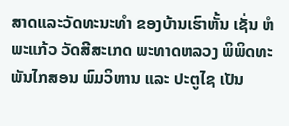ສາດແລະວັດທະນະທໍາ ຂອງບ້ານເຮົາຫັ້ນ ເຊັ່ນ ຫໍພະແກ້ວ ວັດສີສະເກດ ພະທາດຫລວງ ພິພິດທະພັນໄກສອນ ພົມວິຫານ ແລະ ປະຕູໄຊ ເປັນ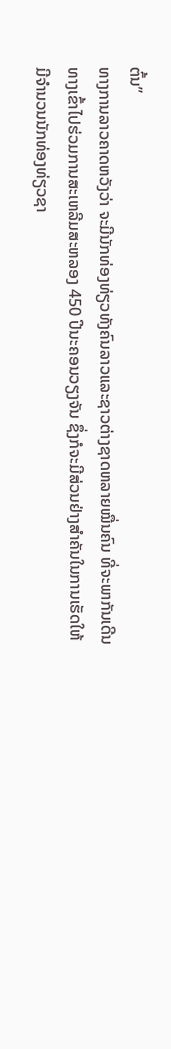ຕົ້ນ”
ທາງການລາວຄາດຫວັງວ່າ ຈະມີນັກທ່ອງທ່ຽວທັງຄົນລາວແລະຊາວຕ່າງຊາດຫລາຍໝື່ນຄົນ ທີ່ຈະພາກັນເດີນທາງເຂົ້າໄປຮ່ວມການສະເຫລີມສະຫລອງ 450 ປີນະຄອນວຽງຈັນ ຊຶ່ງກໍຈະມີສ່ວນຢ່າງສໍາຄັນໃນການເຮັດໃຫ້ມີຈໍານວນນັກທ່ອງທ່ຽວຊາ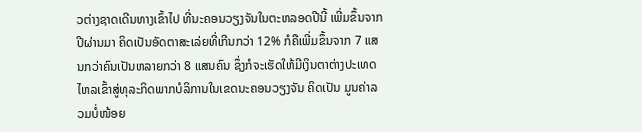ວຕ່າງຊາດເດີນທາງເຂົ້າໄປ ທີ່ນະຄອນວຽງຈັນໃນຕະຫລອດປີນີ້ ເພີ່ມຂຶ້ນຈາກປີຜ່ານມາ ຄິດເປັນອັດຕາສະເລ່ຍທີ່ເກີນກວ່າ 12% ກໍຄືເພີ່ມຂຶ້ນຈາກ 7 ແສນກວ່າຄົນເປັນຫລາຍກວ່າ 8 ແສນຄົນ ຊຶ່ງກໍຈະເຮັດໃຫ້ມີເງິນຕາຕ່າງປະເທດໄຫລເຂົ້າສູ່ທຸລະກິດພາກບໍລິການໃນເຂດນະຄອນວຽງຈັນ ຄິດເປັນ ມູນຄ່າລວມບໍ່ໜ້ອຍ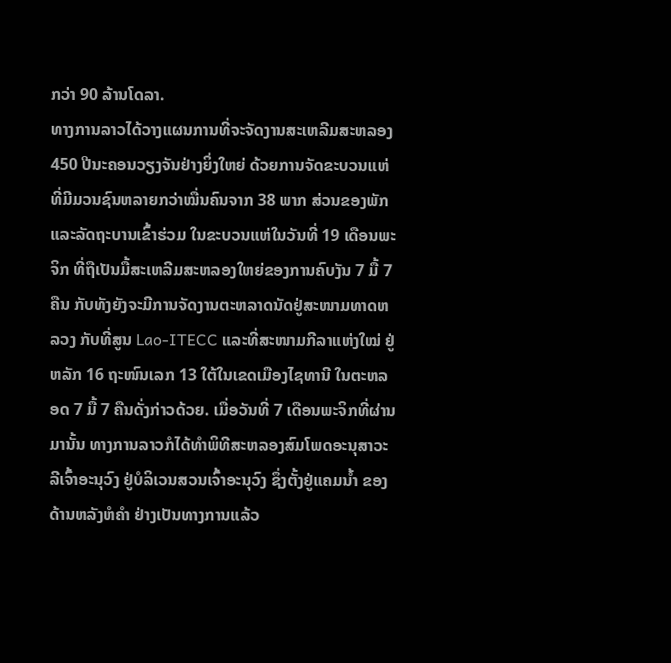ກວ່າ 90 ລ້ານໂດລາ.
ທາງການລາວໄດ້ວາງແຜນການທີ່ຈະຈັດງານສະເຫລີມສະຫລອງ 450 ປີນະຄອນວຽງຈັນຢ່າງຍິ່ງໃຫຍ່ ດ້ວຍການຈັດຂະບວນແຫ່ທີ່ມີມວນຊົນຫລາຍກວ່າໝື່ນຄົນຈາກ 38 ພາກ ສ່ວນຂອງພັກແລະລັດຖະບານເຂົ້າຮ່ວມ ໃນຂະບວນແຫ່ໃນວັນທີ່ 19 ເດືອນພະຈິກ ທີ່ຖືເປັນມື້ສະເຫລີມສະຫລອງໃຫຍ່ຂອງການຄົບງັນ 7 ມື້ 7 ຄືນ ກັບທັງຍັງຈະມີການຈັດງານຕະຫລາດນັດຢູ່ສະໜາມທາດຫລວງ ກັບທີ່ສູນ Lao-ITECC ແລະທີ່ສະໜາມກີລາແຫ່ງໃໝ່ ຢູ່ຫລັກ 16 ຖະໜົນເລກ 13 ໃຕ້ໃນເຂດເມືອງໄຊທານີ ໃນຕະຫລອດ 7 ມື້ 7 ຄືນດັ່ງກ່າວດ້ວຍ. ເມື່ອວັນທີ່ 7 ເດືອນພະຈິກທີ່ຜ່ານມານັ້ນ ທາງການລາວກໍໄດ້ທໍາພິທີສະຫລອງສົມໂພດອະນຸສາວະລີເຈົ້າອະນຸວົງ ຢູ່ບໍລິເວນສວນເຈົ້າອະນຸວົງ ຊຶ່ງຕັ້ງຢູ່ແຄມນໍ້າ ຂອງດ້ານຫລັງຫໍຄໍາ ຢ່າງເປັນທາງການແລ້ວ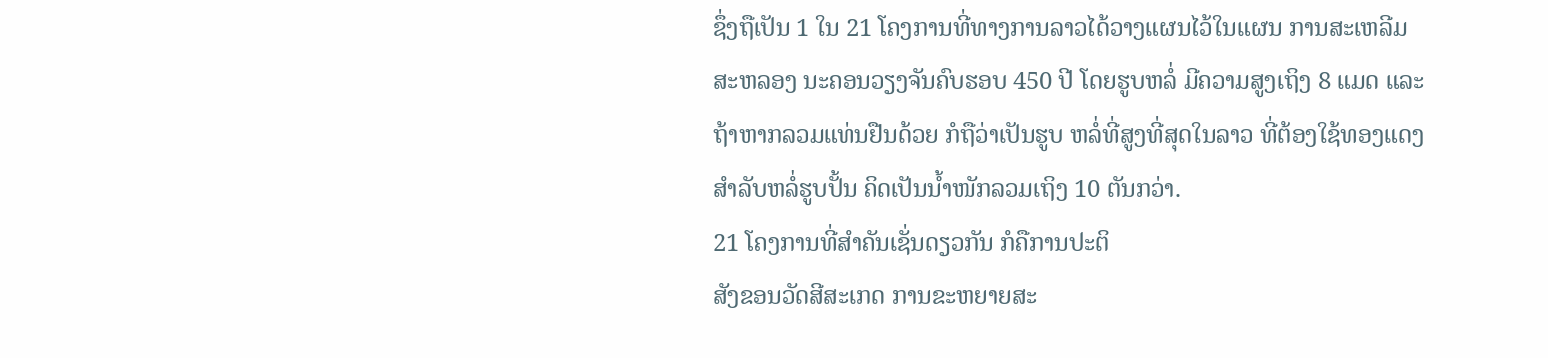ຊຶ່ງຖືເປັນ 1 ໃນ 21 ໂຄງການທີ່ທາງການລາວໄດ້ວາງແຜນໄວ້ໃນແຜນ ການສະເຫລີມສະຫລອງ ນະຄອນວຽງຈັນຄົບຮອບ 450 ປີ ໂດຍຮູບຫລໍ່ ມີຄວາມສູງເຖິງ 8 ແມດ ແລະຖ້າຫາກລວມແທ່ນຢືນດ້ວຍ ກໍຖືວ່າເປັນຮູບ ຫລໍ່ທີ່ສູງທີ່ສຸດໃນລາວ ທີ່ຕ້ອງໃຊ້ທອງແດງສໍາລັບຫລໍ່ຮູບປັ້ນ ຄິດເປັນນໍ້າໜັກລວມເຖິງ 10 ຕັນກວ່າ.
21 ໂຄງການທີ່ສໍາຄັນເຊັ່ນດຽວກັນ ກໍຄືການປະຕິ
ສັງຂອນວັດສີສະເກດ ການຂະຫຍາຍສະ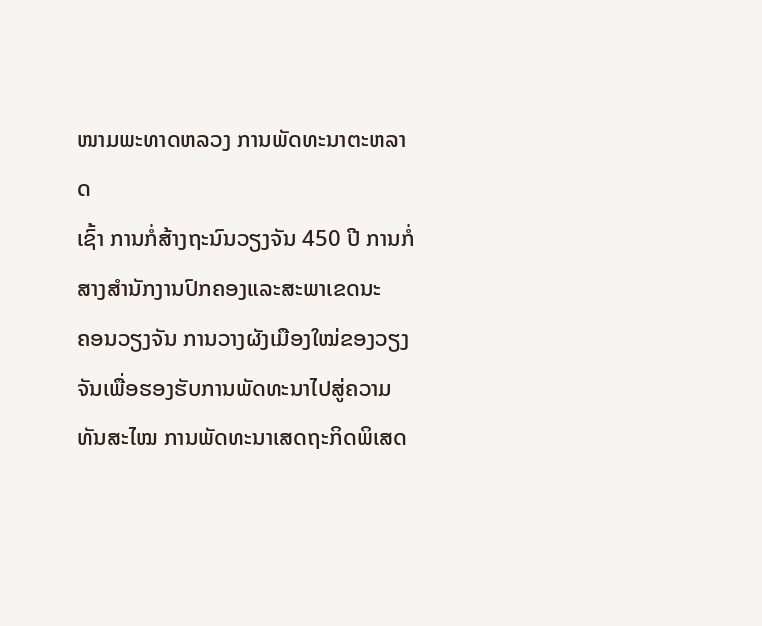ໜາມພະທາດຫລວງ ການພັດທະນາຕະຫລາດ
ເຊົ້າ ການກໍ່ສ້າງຖະນົນວຽງຈັນ 450 ປີ ການກໍ່ສາງສໍານັກງານປົກຄອງແລະສະພາເຂດນະ
ຄອນວຽງຈັນ ການວາງຜັງເມືອງໃໝ່ຂອງວຽງຈັນເພື່ອຮອງຮັບການພັດທະນາໄປສູ່ຄວາມ
ທັນສະໄໝ ການພັດທະນາເສດຖະກິດພິເສດ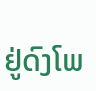ຢູ່ດົງໂພ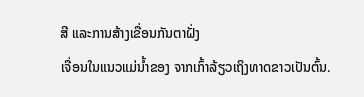ສີ ແລະການສ້າງເຂື່ອນກັນຕາຝັ່ງ
ເຈື່ອນໃນແນວແມ່ນໍ້າຂອງ ຈາກເກົ້າລ້ຽວເຖິງທາດຂາວເປັນຕົ້ນ.